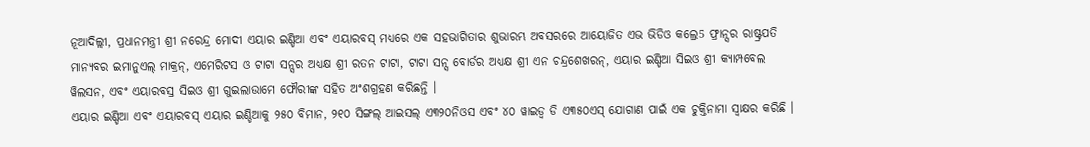ନୂଆଦିଲ୍ଲୀ, ପ୍ରଧାନମନ୍ତ୍ରୀ ଶ୍ରୀ ନରେନ୍ଦ୍ର ମୋଦୀ ଏୟାର ଇଣ୍ଡିଆ ଏବଂ ଏୟାରବସ୍ ମଧ୍ୟରେ ଏକ ସହଭାଗିତାର ଶୁଭାରମ୍ଭ ଅବସରରେ ଆୟୋଜିତ ଏଭ ଭିଡିଓ କଲ୍ରେ5 ଫ୍ରାନ୍ସର ରାଷ୍ଟ୍ରପତି ମାନ୍ୟବର ଇମାନୁଏଲ୍ ମାକ୍ରନ୍, ଏମେରିଟସ ଓ ଟାଟା ସନ୍ସର ଅଧ୍ୟକ୍ଷ ଶ୍ରୀ ରତନ ଟାଟା, ଟାଟା ସନ୍ସ ବୋର୍ଡର ଅଧ୍ୟକ୍ଷ ଶ୍ରୀ ଏନ ଚନ୍ଦ୍ରଶେଖରନ୍, ଏୟାର ଇଣ୍ଡିଆ ସିଇଓ ଶ୍ରୀ କ୍ୟାମ୍ପବେଲ ୱିଲସନ, ଏବଂ ଏୟାରବସ୍ର ସିଇଓ ଶ୍ରୀ ଗୁଇଲାଉାମେ ଫୌରୀଙ୍କ ସହିତ ଅଂଶଗ୍ରହଣ କରିଛନ୍ତି ।
ଏୟାର ଇଣ୍ଡିଆ ଏବଂ ଏୟାରବସ୍ ଏୟାର ଇଣ୍ଡିଆକୁ ୨୫୦ ବିମାନ, ୨୧୦ ସିଙ୍ଗଲ୍ ଆଇସଲ୍ ଏ୩୨୦ନିଓସ ଏବଂ ୪୦ ୱାଇଡ୍ବ ଡି ଏ୩୫୦ଏସ୍ ଯୋଗାଣ ପାଇଁ ଏକ ଚୁକ୍ତିନାମା ସ୍ୱାକ୍ଷର କରିଛି ।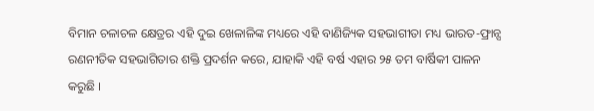ବିମାନ ଚଳାଚଳ କ୍ଷେତ୍ରର ଏହି ଦୁଇ ଖେଳାଳିଙ୍କ ମଧ୍ୟରେ ଏହି ବାଣିଜ୍ୟିକ ସହଭାଗୀତା ମଧ୍ୟ ଭାରତ-ଫ୍ରାନ୍ସ ରଣନୀତିକ ସହଭାଗିତାର ଶକ୍ତି ପ୍ରଦର୍ଶନ କରେ, ଯାହାକି ଏହି ବର୍ଷ ଏହାର ୨୫ ତମ ବାର୍ଷିକୀ ପାଳନ କରୁଛି ।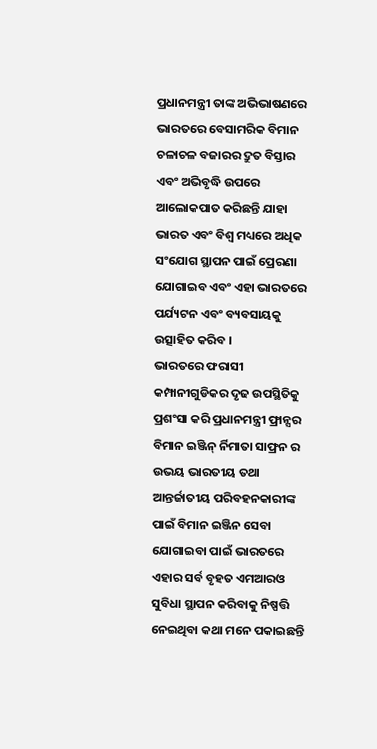ପ୍ରଧାନମନ୍ତ୍ରୀ ତାଙ୍କ ଅଭିଭାଷଣରେ ଭାରତରେ ବେସାମରିକ ବିମାନ ଚଳାଚଳ ବଜାରର ଦ୍ରୁତ ବିସ୍ତାର ଏବଂ ଅଭିବୃଦ୍ଧି ଉପରେ ଆଲୋକପାତ କରିଛନ୍ତି ଯାହା ଭାରତ ଏବଂ ବିଶ୍ୱ ମଧ୍ୟରେ ଅଧିକ ସଂଯୋଗ ସ୍ଥାପନ ପାଇଁ ପ୍ରେରଣା ଯୋଗାଇବ ଏବଂ ଏହା ଭାରତରେ ପର୍ଯ୍ୟଟନ ଏବଂ ବ୍ୟବସାୟକୁ ଉତ୍ସାହିତ କରିବ ।
ଭାରତରେ ଫରାସୀ କମ୍ପାନୀଗୁଡିକର ଦୃଢ ଉପସ୍ଥିତିକୁ ପ୍ରଶଂସା କରି ପ୍ରଧାନମନ୍ତ୍ରୀ ଫ୍ରାନ୍ସର ବିମାନ ଇଞ୍ଜିନ୍ ର୍ନିମାତା ସାଫ୍ରନ ର ଉଭୟ ଭାରତୀୟ ତଥା ଆନ୍ତର୍ଜାତୀୟ ପରିବହନକାରୀଙ୍କ ପାଇଁ ବିମାନ ଇଞ୍ଜିନ ସେବା ଯୋଗାଇବା ପାଇଁ ଭାରତରେ ଏହାର ସର୍ବ ବୃହତ ଏମଆରଓ ସୁବିଧା ସ୍ଥାପନ କରିବାକୁ ନିଷ୍ପତ୍ତି ନେଇଥିବା କଥା ମନେ ପକାଇଛନ୍ତି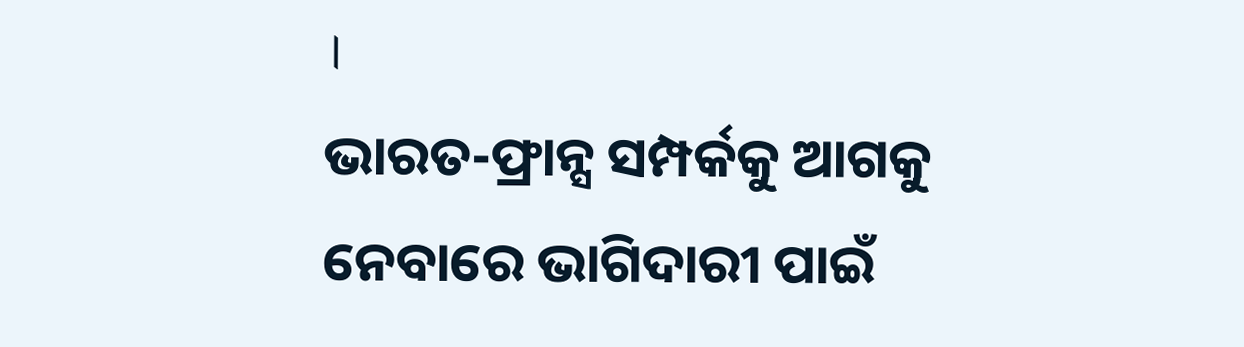।
ଭାରତ-ଫ୍ରାନ୍ସ ସମ୍ପର୍କକୁ ଆଗକୁ ନେବାରେ ଭାଗିଦାରୀ ପାଇଁ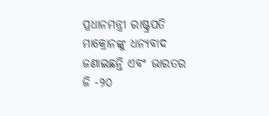ପ୍ରଧାନମନ୍ତ୍ରୀ ରାଷ୍ଟ୍ରପତି ମାକ୍ରୋନଙ୍କୁ ଧନ୍ୟବାଦ ଜଣାଇଛନ୍ତି ଏବଂ ଭାରତର ଜି -୨୦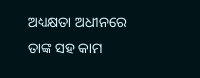ଅଧ୍ୟକ୍ଷତା ଅଧୀନରେ ତାଙ୍କ ସହ କାମ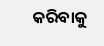କରିବାକୁ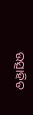ଉତ୍ସାହିତ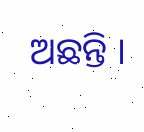ଅଛନ୍ତି ।